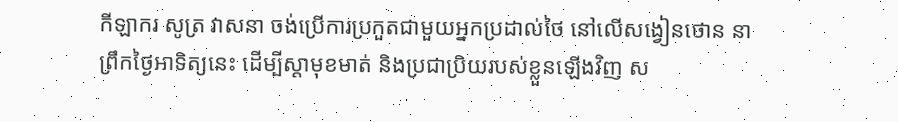កីឡាករ សូត្រ វាសនា ចង់ប្រើការប្រកួតជាមួយអ្នកប្រដាល់ថៃ នៅលើសង្វៀនថោន នាព្រឹកថ្ងៃអាទិត្យនេះ ដើម្បីស្តាមុខមាត់ និងប្រជាប្រិយរបស់ខ្លួនឡើងវិញ ស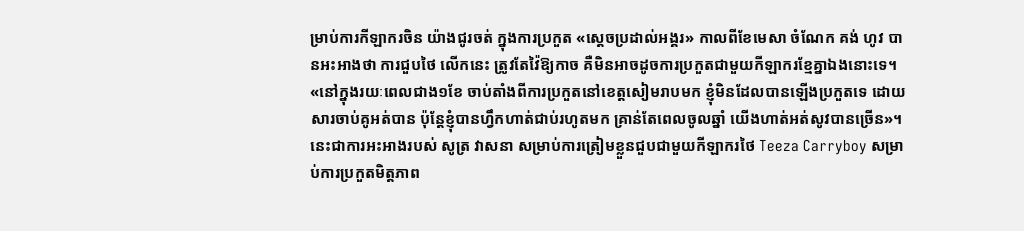ម្រាប់ការកីឡាករចិន យ៉ាងជូរចត់ ក្នុងការប្រកួត «ស្តេចប្រដាល់អង្គរ» កាលពីខែមេសា ចំណែក គង់ ហូវ បានអះអាងថា ការជួបថៃ លើកនេះ ត្រូវតែវ៉ៃឱ្យកាច គឺមិនអាចដូចការប្រកួតជាមួយកីឡាករខ្មែគ្នាឯងនោះទេ។
«នៅក្នុងរយៈពេលជាង១ខែ ចាប់តាំងពីការប្រកួតនៅខេត្តសៀមរាបមក ខ្ញុំមិនដែលបានឡើងប្រកួតទេ ដោយសារចាប់គូអត់បាន ប៉ុន្តែខ្ញុំបានហ្វឹកហាត់ជាប់រហូតមក គ្រាន់តែពេលចូលឆ្នាំ យើងហាត់អត់សូវបានច្រើន»។ នេះជាការអះអាងរបស់ សូត្រ វាសនា សម្រាប់ការត្រៀមខ្លួនជួបជាមួយកីឡាករថៃ Teeza Carryboy សម្រាប់ការប្រកួតមិត្តភាព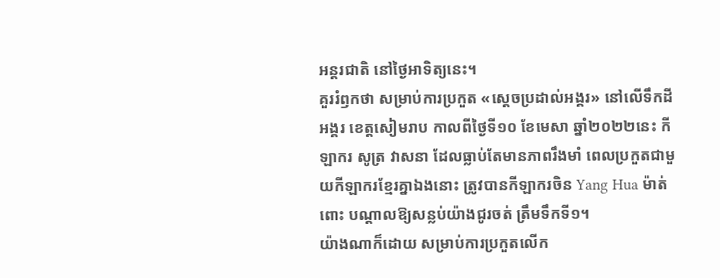អន្តរជាតិ នៅថ្ងៃអាទិត្យនេះ។
គួររំឭកថា សម្រាប់ការប្រកួត «ស្តេចប្រដាល់អង្គរ» នៅលើទឹកដីអង្គរ ខេត្តសៀមរាប កាលពីថ្ងៃទី១០ ខែមេសា ឆ្នាំ២០២២នេះ កីឡាករ សូត្រ វាសនា ដែលធ្លាប់តែមានភាពរឹងមាំ ពេលប្រកួតជាមួយកីឡាករខ្មែរគ្នាឯងនោះ ត្រូវបានកីឡាករចិន Yang Hua ម៉ាត់ពោះ បណ្តាលឱ្យសន្លប់យ៉ាងជូរចត់ ត្រឹមទឹកទី១។
យ៉ាងណាក៏ដោយ សម្រាប់ការប្រកួតលើក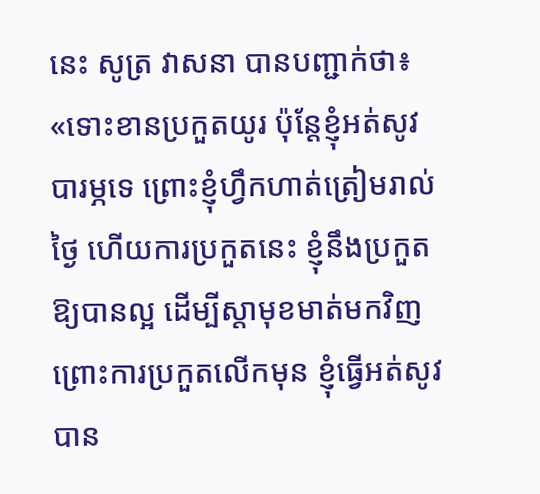នេះ សូត្រ វាសនា បានបញ្ជាក់ថា៖ «ទោះខានប្រកួតយូរ ប៉ុន្តែខ្ញុំអត់សូវបារម្ភទេ ព្រោះខ្ញុំហ្វឹកហាត់ត្រៀមរាល់ថ្ងៃ ហើយការប្រកួតនេះ ខ្ញុំនឹងប្រកួតឱ្យបានល្អ ដើម្បីស្តាមុខមាត់មកវិញ ព្រោះការប្រកួតលើកមុន ខ្ញុំធ្វើអត់សូវបាន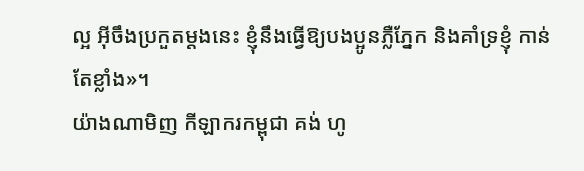ល្អ អ៊ីចឹងប្រកួតម្តងនេះ ខ្ញុំនឹងធ្វើឱ្យបងប្អូនភ្លឺភ្នែក និងគាំទ្រខ្ញុំ កាន់តែខ្លាំង»។
យ៉ាងណាមិញ កីឡាករកម្ពុជា គង់ ហូ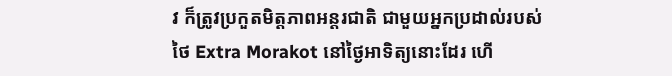វ ក៏ត្រូវប្រកួតមិត្តភាពអន្តរជាតិ ជាមួយអ្នកប្រដាល់របស់ថៃ Extra Morakot នៅថ្ងៃអាទិត្យនោះដែរ ហើ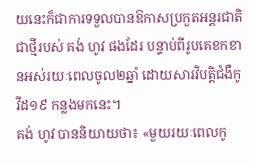យនេះក៏ជាការទទួលបានឱកាសប្រកួតអន្តរជាតិ ជាថ្មីរបស់ គង់ ហូវ ផងដែរ បន្ទាប់ពីរូបគេខកខានអស់រយៈពេលចូល២ឆ្នាំ ដោយសារវិបត្តិជំងឺកូវីដ១៩ កន្លងមកនេះ។
គង់ ហូវ បាននិយាយថា៖ «មួយរយៈពេលកូ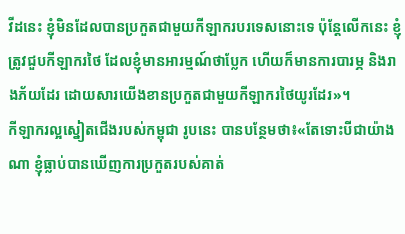វីដនេះ ខ្ញុំមិនដែលបានប្រកួតជាមួយកីឡាករបរទេសនោះទេ ប៉ុន្តែលើកនេះ ខ្ញុំត្រូវជួបកីឡាករថៃ ដែលខ្ញុំមានអារម្មណ៍ថាប្លែក ហើយក៏មានការបារម្ភ និងរាងភ័យដែរ ដោយសារយើងខានប្រកួតជាមួយកីឡាករថៃយូរដែរ»។
កីឡាករល្អស្នៀតជើងរបស់កម្ពុជា រូបនេះ បានបន្ថែមថា៖«តែទោះបីជាយ៉ាងណា ខ្ញុំធ្លាប់បានឃើញការប្រកួតរបស់គាត់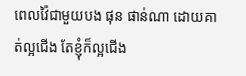ពេលវ៉ៃជាមួយបង ផុន ផាន់ណា ដោយគាត់ល្អជើង តែខ្ញុំក៏ល្អជើង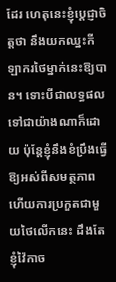ដែរ ហេតុនេះខ្ញុំប្តេជ្ញាចិត្តថា នឹងយកឈ្នះកីឡាករថៃម្នាក់នេះឱ្យបាន។ ទោះបីជាលទ្ធផលទៅជាយ៉ាងណាក៏ដោយ ប៉ុន្តែខ្ញុំនឹងខំប្រឹងធ្វើឱ្យអស់ពីសមត្ថភាព ហើយការប្រកួតជាមួយថៃលើកនេះ ដឹងតែខ្ញុំវ៉ៃកាច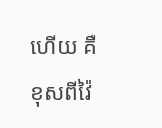ហើយ គឺខុសពីវ៉ៃ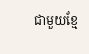ជាមួយខ្មែ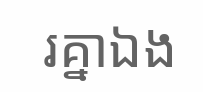រគ្នាឯង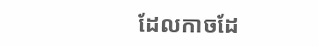ដែលកាចដែ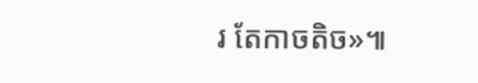រ តែកាចតិច»៕